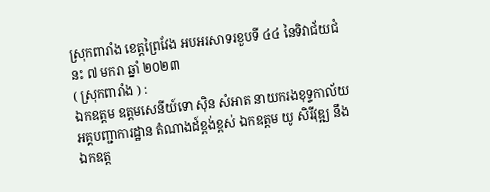ស្រុកពារាំង ខេត្តព្រៃវែង អបអរសាទរខួបទី ៤៤ នៃទិវាជ័យជំនះ ៧ មករា ឆ្នាំ ២០២៣
( ស្រុកពារាំង ) :
ឯកឧត្តម ឧត្តមសេនីយ៍ទោ ស៊ិន សំអាត នាយករងខុទ្ទកាល័យ អគ្គបញ្ជាការដ្ឋាន តំណាងដ៍ខ្ពង់ខ្ពស់ ឯកឧត្តម យូ សិរីវុឌ្ឍ នឹងឯកឧត្ត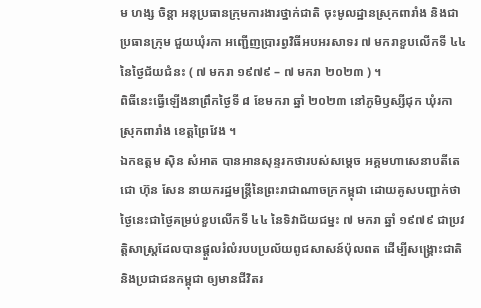ម ហង្ស ចិន្តា អនុប្រធានក្រុមការងារថ្នាក់ជាតិ ចុះមូលដ្ឋានស្រុកពារាំង និងជាប្រធានក្រុម ជួយឃុំរកា អញ្ជើញប្រារព្វវិធីអបអរសាទរ ៧ មករាខួបលើកទី ៤៤ នៃថ្ងៃជ័យជំនះ ( ៧ មករា ១៩៧៩ – ៧ មករា ២០២៣ ) ។
ពិធីនេះធ្វើឡើងនាព្រឹកថ្ងៃទី ៨ ខែមករា ឆ្នាំ ២០២៣ នៅភូមិឫស្សីជុក ឃុំរកា ស្រុកពារាំង ខេត្តព្រៃវែង ។
ឯកឧត្តម សុិន សំអាត បានអានសុន្ទរកថារបស់សម្តេច អគ្គមហាសេនាបតីតេជោ ហ៊ុន សែន នាយករដ្ឋមន្រ្តីនៃព្រះរាជាណាចក្រកម្ពុជា ដោយគូសបញ្ជាក់ថា ថ្ងៃនេះជាថ្ងៃគម្រប់ខួបលើកទី ៤៤ នៃទិវាជ័យជម្នះ ៧ មករា ឆ្នាំ ១៩៧៩ ជាប្រវត្តិសាស្រ្តដែលបានផ្តួលរំលំរបបប្រល័យពូជសាសន៍ប៉ុលពត ដើម្បីសង្រ្គោះជាតិ និងប្រជាជនកម្ពុជា ឲ្យមានជីវិតរ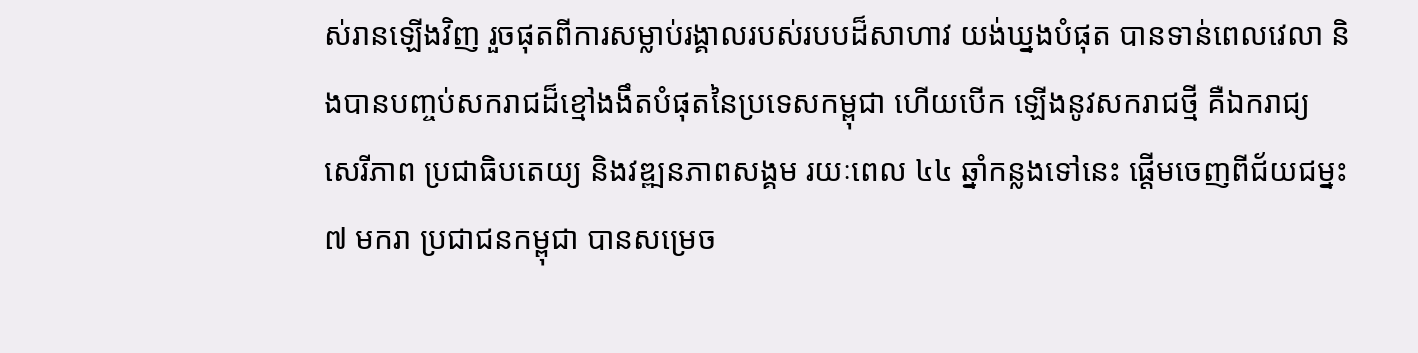ស់រានឡើងវិញ រួចផុតពីការសម្លាប់រង្គាលរបស់របបដ៏សាហាវ យង់ឃ្នងបំផុត បានទាន់ពេលវេលា និងបានបញ្ចប់សករាជដ៏ខ្មៅងងឹតបំផុតនៃប្រទេសកម្ពុជា ហើយបើក ឡើងនូវសករាជថ្មី គឺឯករាជ្យ សេរីភាព ប្រជាធិបតេយ្យ និងវឌ្ឍនភាពសង្គម រយៈពេល ៤៤ ឆ្នាំកន្លងទៅនេះ ផ្តើមចេញពីជ័យជម្នះ ៧ មករា ប្រជាជនកម្ពុជា បានសម្រេច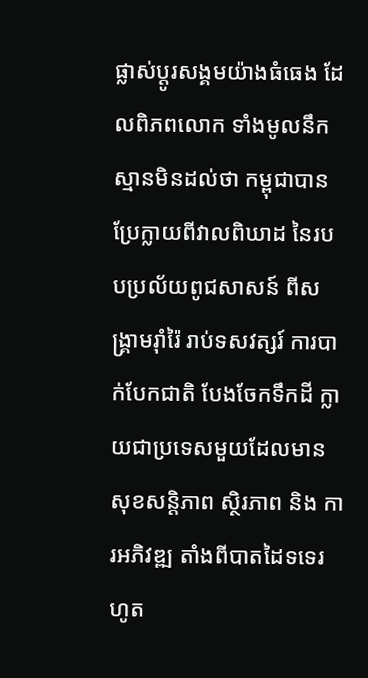ផ្លាស់ប្តូរសង្គមយ៉ាងធំធេង ដែលពិភពលោក ទាំងមូលនឹកស្មានមិនដល់ថា កម្ពុជាបានប្រែក្លាយពីវាលពិឃាដ នៃរបបប្រល័យពូជសាសន៍ ពីសង្រ្គាមរ៉ាំរ៉ៃ រាប់ទសវត្សរ៍ ការបាក់បែកជាតិ បែងចែកទឹកដី ក្លាយជាប្រទេសមួយដែលមានសុខសន្តិភាព ស្ថិរភាព និង ការអភិវឌ្ឍ តាំងពីបាតដៃទទេរហូត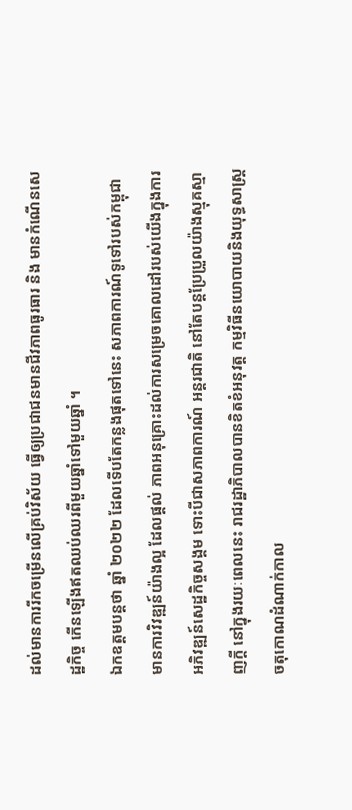ដល់មានការរីកចម្រើនលើគ្រប់វិស័យ ធ្វើឲ្យប្រជាជនមានជីវភាពធូរធារ និង មានកំណើនសេដ្ឋកិច្ច កើនឡើងឥតឈប់ឈរពីមួយឆ្នាំទៅមួយឆ្នាំ ។
ឯកឧត្តមបន្តថា ឆ្នាំ ២០២២ ដែលទើបតែកន្លងផុតទៅនេះ សភាពការណ៍ទូទៅរបស់កម្ពុជា មានការវិវឌ្ឍន៍យ៉ាងល្អ ដែលផ្តល់ ភាពអនុគ្រោះដល់ការសម្រេចគោលដៅរបស់យើងក្នុងការអភិវឌ្ឍន៍សេដ្ឋកិច្ចសង្គម ទោះបីជាសភាពការណ៍ អន្តរជាតិ នៅតែបន្តប្រែប្រួលយ៉ាងស្មុគស្មាញក្តី នៅក្នុងរយៈពេលនេះ រាជរដ្ឋាភិបាលបានខិតខំអនុវត្ត កម្មវិធីនយោបាយនិងយុទ្ធសាស្រ្តចតុកោណដំណាក់កាល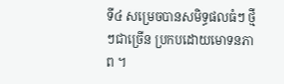ទី៤ សម្រេចបានសមិទ្ធផលធំៗ ថ្មីៗជាច្រើន ប្រកបដោយមោទនភាព ។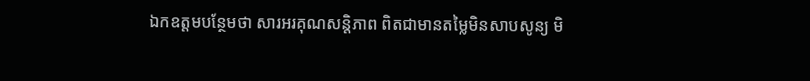ឯកឧត្តមបន្ថែមថា សារអរគុណសន្តិភាព ពិតជាមានតម្លៃមិនសាបសូន្យ មិ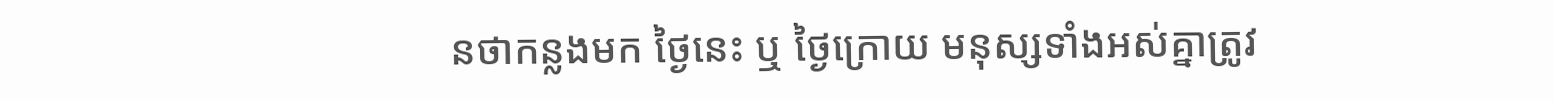នថាកន្លងមក ថ្ងៃនេះ ឬ ថ្ងៃក្រោយ មនុស្សទាំងអស់គ្នាត្រូវ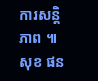ការសន្តិភាព ៕ សុខ ផន